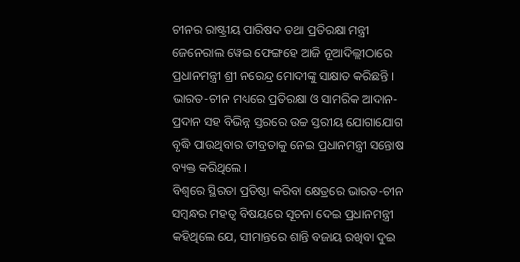ଚୀନର ରାଷ୍ଟ୍ରୀୟ ପାରିଷଦ ତଥା ପ୍ରତିରକ୍ଷା ମନ୍ତ୍ରୀ ଜେନେରାଲ ୱେଇ ଫେଙ୍ଗହେ ଆଜି ନୂଆଦିଲ୍ଲୀଠାରେ ପ୍ରଧାନମନ୍ତ୍ରୀ ଶ୍ରୀ ନରେନ୍ଦ୍ର ମୋଦୀଙ୍କୁ ସାକ୍ଷାତ କରିଛନ୍ତି ।
ଭାରତ-ଚୀନ ମଧ୍ୟରେ ପ୍ରତିରକ୍ଷା ଓ ସାମରିକ ଆଦାନ-ପ୍ରଦାନ ସହ ବିଭିନ୍ନ ସ୍ତରରେ ଉଚ୍ଚ ସ୍ତରୀୟ ଯୋଗାଯୋଗ ବୃଦ୍ଧି ପାଉଥିବାର ତୀବ୍ରତାକୁ ନେଇ ପ୍ରଧାନମନ୍ତ୍ରୀ ସନ୍ତୋଷ ବ୍ୟକ୍ତ କରିଥିଲେ ।
ବିଶ୍ଵରେ ସ୍ଥିରତା ପ୍ରତିଷ୍ଠା କରିବା କ୍ଷେତ୍ରରେ ଭାରତ-ଚୀନ ସମ୍ବନ୍ଧର ମହତ୍ଵ ବିଷୟରେ ସୂଚନା ଦେଇ ପ୍ରଧାନମନ୍ତ୍ରୀ କହିଥିଲେ ଯେ, ସୀମାନ୍ତରେ ଶାନ୍ତି ବଜାୟ ରଖିବା ଦୁଇ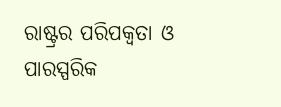ରାଷ୍ଟ୍ରର ପରିପକ୍ଵତା ଓ ପାରସ୍ପରିକ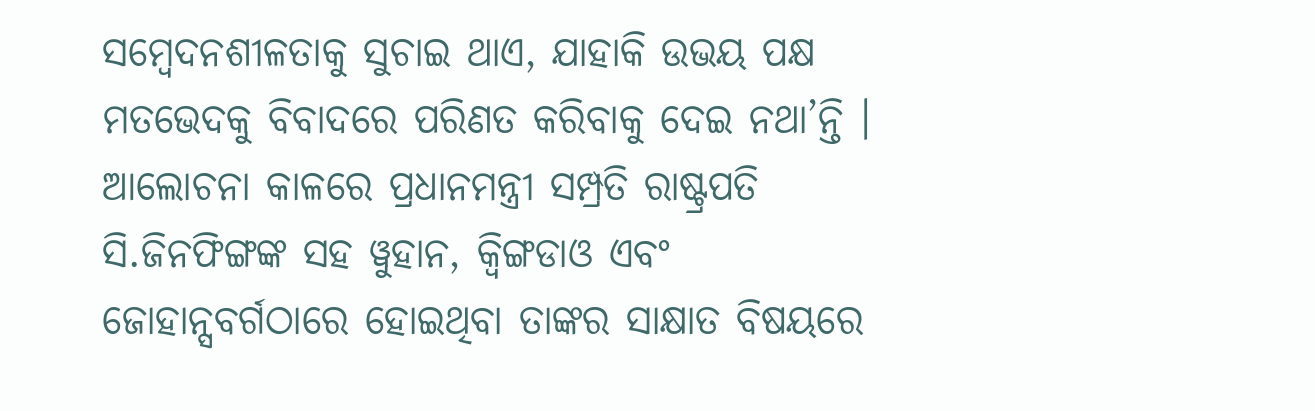ସମ୍ବେଦନଶୀଳତାକୁ ସୁଚାଇ ଥାଏ, ଯାହାକି ଉଭୟ ପକ୍ଷ ମତଭେଦକୁ ବିବାଦରେ ପରିଣତ କରିବାକୁ ଦେଇ ନଥା’ନ୍ତି ।
ଆଲୋଚନା କାଳରେ ପ୍ରଧାନମନ୍ତ୍ରୀ ସମ୍ପ୍ରତି ରାଷ୍ଟ୍ରପତି ସି.ଜିନଫିଙ୍ଗଙ୍କ ସହ ୱୁହାନ, କ୍ଵିଙ୍ଗଡାଓ ଏବଂ ଜୋହାନ୍ସବର୍ଗଠାରେ ହୋଇଥିବା ତାଙ୍କର ସାକ୍ଷାତ ବିଷୟରେ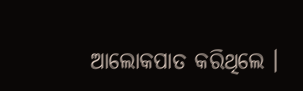ଆଲୋକପାତ କରିଥିଲେ ।